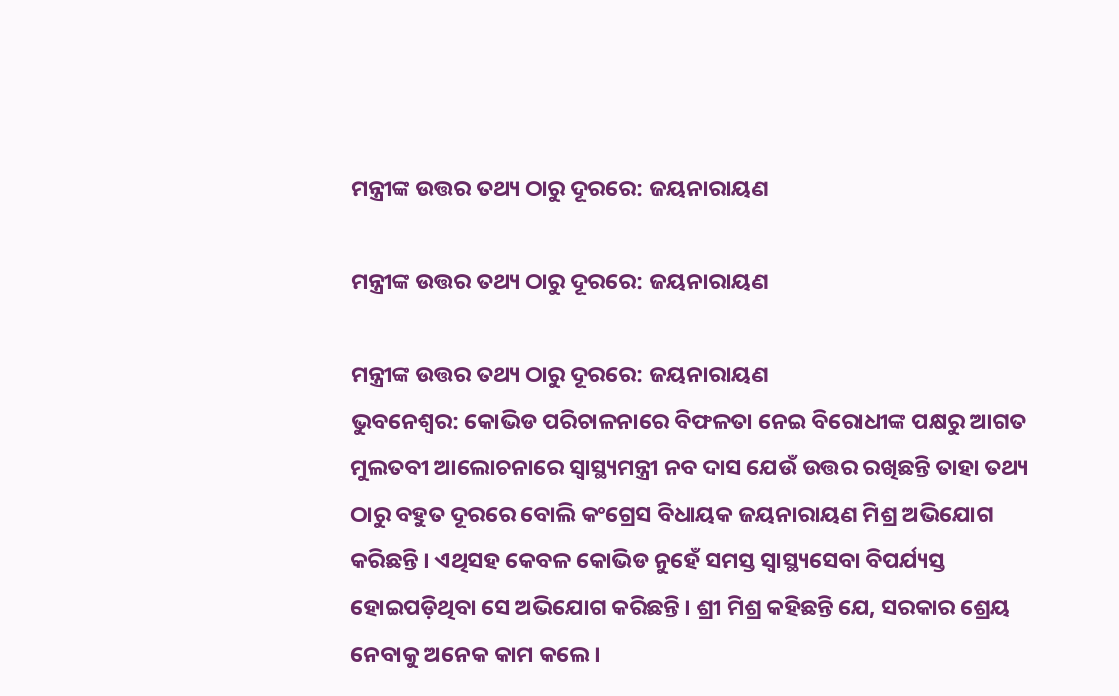ମନ୍ତ୍ରୀଙ୍କ ଉତ୍ତର ତଥ୍ୟ ଠାରୁ ଦୂରରେ: ଜୟନାରାୟଣ

ମନ୍ତ୍ରୀଙ୍କ ଉତ୍ତର ତଥ୍ୟ ଠାରୁ ଦୂରରେ: ଜୟନାରାୟଣ

ମନ୍ତ୍ରୀଙ୍କ ଉତ୍ତର ତଥ୍ୟ ଠାରୁ ଦୂରରେ: ଜୟନାରାୟଣ
ଭୁବନେଶ୍ୱର: କୋଭିଡ ପରିଚାଳନାରେ ବିଫଳତା ନେଇ ବିରୋଧୀଙ୍କ ପକ୍ଷରୁ ଆଗତ ମୁଲତବୀ ଆଲୋଚନାରେ ସ୍ୱାସ୍ଥ୍ୟମନ୍ତ୍ରୀ ନବ ଦାସ ଯେଉଁ ଉତ୍ତର ରଖିଛନ୍ତି ତାହା ତଥ୍ୟ ଠାରୁ ବହୁତ ଦୂରରେ ବୋଲି କଂଗ୍ରେସ ବିଧାୟକ ଜୟନାରାୟଣ ମିଶ୍ର ଅଭିଯୋଗ କରିଛନ୍ତି । ଏଥିସହ କେବଳ କୋଭିଡ ନୁହେଁ ସମସ୍ତ ସ୍ୱାସ୍ଥ୍ୟସେବା ବିପର୍ଯ୍ୟସ୍ତ ହୋଇପଡ଼ିଥିବା ସେ ଅଭିଯୋଗ କରିଛନ୍ତି । ଶ୍ରୀ ମିଶ୍ର କହିଛନ୍ତି ଯେ, ସରକାର ଶ୍ରେୟ ନେବାକୁ ଅନେକ କାମ କଲେ ।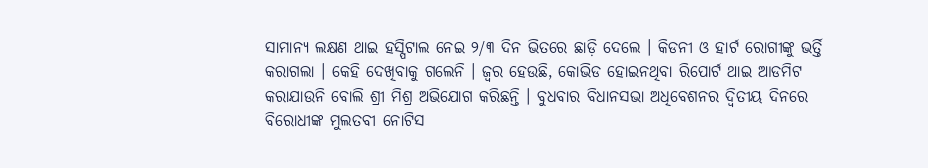ସାମାନ୍ୟ ଲକ୍ଷଣ ଥାଇ ହସ୍ପିଟାଲ ନେଇ ୨/୩ ଦିନ ଭିତରେ ଛାଡ଼ି ଦେଲେ । କିଡନୀ ଓ ହାର୍ଟ ରୋଗୀଙ୍କୁ ଭର୍ତ୍ତି କରାଗଲା । କେହି ଦେଖିବାକୁ ଗଲେନି । ଜ୍ୱର ହେଉଛି, କୋଭିଡ ହୋଇନଥିବା ରିପୋର୍ଟ ଥାଇ ଆଡମିଟ କରାଯାଉନି ବୋଲି ଶ୍ରୀ ମିଶ୍ର ଅଭିଯୋଗ କରିଛନ୍ତି । ବୁଧବାର ବିଧାନସଭା ଅଧିବେଶନର ଦ୍ୱିତୀୟ ଦିନରେ ବିରୋଧୀଙ୍କ ମୁଲତବୀ ନୋଟିସ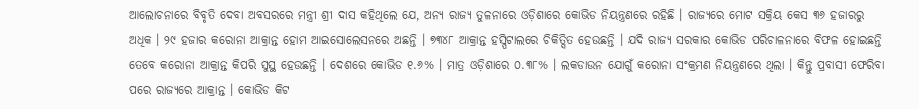ଆଲୋଚନାରେ ବିବୃତି ଦେବା ଅବସରରେ ମନ୍ତ୍ରୀ ଶ୍ରୀ ଦାସ କହିଥିଲେ ଯେ, ଅନ୍ୟ ରାଜ୍ୟ ତୁଳନାରେ ଓଡ଼ିଶାରେ କୋଭିଡ ନିୟନ୍ତ୍ରଣରେ ରହିଛି । ରାଜ୍ୟରେ ମୋଟ ସକ୍ରିୟ କେସ ୩୬ ହଜାରରୁ ଅଧିକ । ୨୯ ହଜାର କରୋନା ଆକ୍ରାନ୍ତ ହୋମ ଆଇସୋଲେସନରେ ଅଛନ୍ତି । ୭୩୪୮ ଆକ୍ରାନ୍ତ ହସ୍ପିଟାଲରେ ଚିକିତ୍ସିତ ହେଉଛନ୍ତି । ଯଦି ରାଜ୍ୟ ସରକାର କୋଭିଡ ପରିଚାଳନାରେ ବିଫଳ ହୋଇଛନ୍ତି ତେବେ କରୋନା ଆକ୍ରାନ୍ତ କିପରି ସୁସ୍ଥ ହେଉଛନ୍ତି । ଦେଶରେ କୋଭିଡ ୧.୬% । ମାତ୍ର ଓଡ଼ିଶାରେ ୦.୩୮% । ଲକଡାଉନ ଯୋଗୁଁ କରୋନା ସଂକ୍ରମଣ ନିୟନ୍ତ୍ରଣରେ ଥିଲା । କିନ୍ତୁ ପ୍ରବାସୀ ଫେରିବା ପରେ ରାଜ୍ୟରେ ଆକ୍ରାନ୍ତ । କୋଭିଡ କିଟ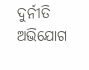ଦୁର୍ନୀତି ଅଭିଯୋଗ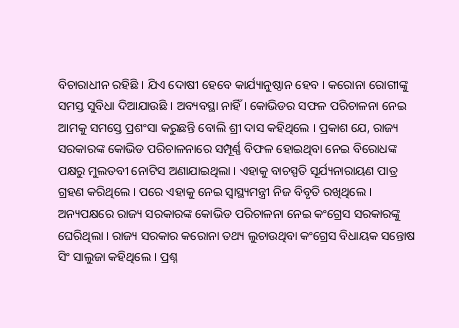ବିଚାରାଧୀନ ରହିଛି । ଯିଏ ଦୋଷୀ ହେବେ କାର୍ଯ୍ୟାନୁଷ୍ଠାନ ହେବ । କରୋନା ରୋଗୀଙ୍କୁ ସମସ୍ତ ସୁବିଧା ଦିଆଯାଉଛି । ଅବ୍ୟବସ୍ଥା ନାହିଁ । କୋଭିଡର ସଫଳ ପରିଚାଳନା ନେଇ ଆମକୁ ସମସ୍ତେ ପ୍ରଶଂସା କରୁଛନ୍ତି ବୋଲି ଶ୍ରୀ ଦାସ କହିଥିଲେ । ପ୍ରକାଶ ଯେ, ରାଜ୍ୟ ସରକାରଙ୍କ କୋଭିଡ ପରିଚାଳନାରେ ସମ୍ପୂର୍ଣ୍ଣ ବିଫଳ ହୋଇଥିବା ନେଇ ବିରୋଧଙ୍କ ପକ୍ଷରୁ ମୁଲତବୀ ନୋଟିସ ଅଣାଯାଇଥିଲା । ଏହାକୁ ବାଚସ୍ପତି ସୂର୍ଯ୍ୟନାରାୟଣ ପାତ୍ର ଗ୍ରହଣ କରିଥିଲେ । ପରେ ଏହାକୁ ନେଇ ସ୍ୱାସ୍ଥ୍ୟମନ୍ତ୍ରୀ ନିଜ ବିବୃତି ରଖିଥିଲେ । ଅନ୍ୟପକ୍ଷରେ ରାଜ୍ୟ ସରକାରଙ୍କ କୋଭିଡ ପରିଚାଳନା ନେଇ କଂଗ୍ରେସ ସରକାରଙ୍କୁ ଘେରିଥିଲା । ରାଜ୍ୟ ସରକାର କରୋନା ତଥ୍ୟ ଲୁଚାଉଥିବା କଂଗ୍ରେସ ବିଧାୟକ ସନ୍ତୋଷ ସିଂ ସାଲୁଜା କହିଥିଲେ । ପ୍ରଶ୍ନ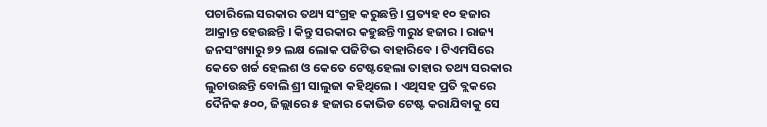ପଚାରିଲେ ସରକାର ତଥ୍ୟ ସଂଗ୍ରହ କରୁଛନ୍ତି । ପ୍ରତ୍ୟହ ୧୦ ହଜାର ଆକ୍ରାନ୍ତ ହେଉଛନ୍ତି । କିନ୍ତୁ ସରକାର କହୁଛନ୍ତି ୩ରୁ୪ ହଜାର । ରାଜ୍ୟ ଜନସଂଖ୍ୟାରୁ ୭୨ ଲକ୍ଷ ଲୋକ ପଜିଟିଭ ବାହାରିବେ । ଟିଏମସିରେ କେତେ ଖର୍ଚ୍ଚ ହେଲଶ ଓ କେତେ ଟେଷ୍ଟହେଲା ତାହାର ତଥ୍ୟ ସରକାର ଲୁଚାଉଛନ୍ତି ବୋଲି ଶ୍ରୀ ସାଲୁଜା କହିଥିଲେ । ଏଥିସହ ପ୍ରତି ବ୍ଲକରେ ଦୈନିକ ୫୦୦, ଜିଲ୍ଲାରେ ୫ ହଜାର କୋଭିଡ ଟେଷ୍ଟ କରାଯିବାକୁ ସେ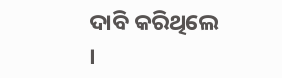ଦାବି କରିଥିଲେ ।